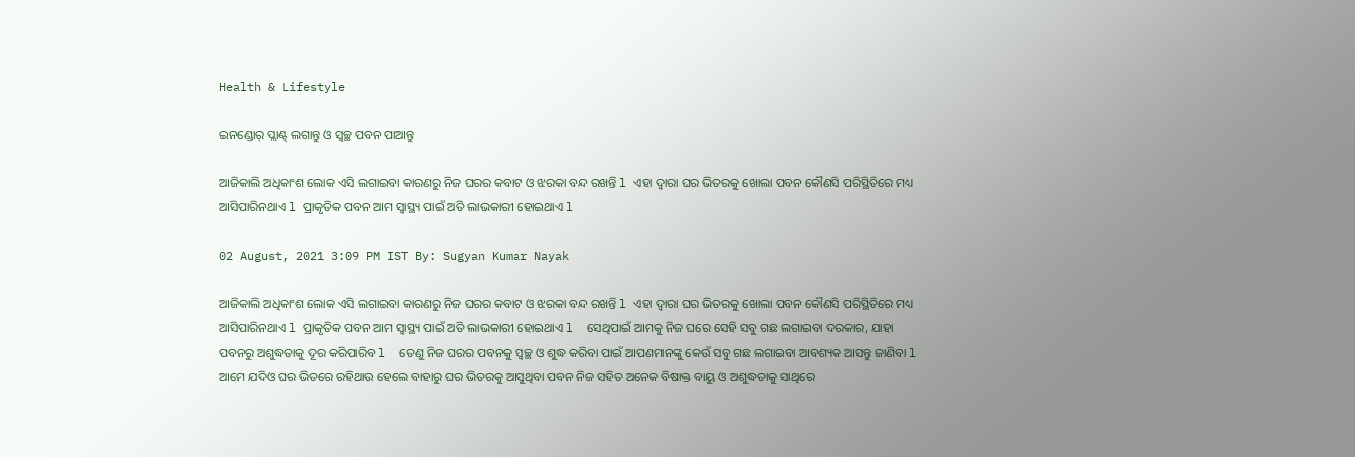Health & Lifestyle

ଇନଣ୍ଡୋର୍ ପ୍ଲାଣ୍ଟ୍ ଲଗାନ୍ତୁ ଓ ସ୍ୱଚ୍ଛ ପବନ ପାଆନ୍ତୁ

ଆଜିକାଲି ଅଧିକାଂଶ ଲୋକ ଏସି ଲଗାଇବା କାରଣରୁ ନିଜ ଘରର କବାଟ ଓ ଝରକା ବନ୍ଦ ରଖନ୍ତି l ଏହା ଦ୍ୱାରା ଘର ଭିତରକୁ ଖୋଲା ପବନ କୌଣସି ପରିସ୍ଥିତିରେ ମଧ୍ୟ ଆସିପାରିନଥାଏ l ପ୍ରାକୃତିକ ପବନ ଆମ ସ୍ୱାସ୍ଥ୍ୟ ପାଇଁ ଅତି ଲାଭକାରୀ ହୋଇଥାଏ l

02 August, 2021 3:09 PM IST By: Sugyan Kumar Nayak

ଆଜିକାଲି ଅଧିକାଂଶ ଲୋକ ଏସି ଲଗାଇବା କାରଣରୁ ନିଜ ଘରର କବାଟ ଓ ଝରକା ବନ୍ଦ ରଖନ୍ତି l ଏହା ଦ୍ୱାରା ଘର ଭିତରକୁ ଖୋଲା ପବନ କୌଣସି ପରିସ୍ଥିତିରେ ମଧ୍ୟ ଆସିପାରିନଥାଏ l ପ୍ରାକୃତିକ ପବନ ଆମ ସ୍ୱାସ୍ଥ୍ୟ ପାଇଁ ଅତି ଲାଭକାରୀ ହୋଇଥାଏ l  ସେଥିପାଇଁ ଆମକୁ ନିଜ ଘରେ ସେହି ସବୁ ଗଛ ଲଗାଇବା ଦରକାର, ଯାହା ପବନରୁ ଅଶୁଦ୍ଧତାକୁ ଦୂର କରିପାରିବ l  ତେଣୁ ନିଜ ଘରର ପବନକୁ ସ୍ୱଚ୍ଛ ଓ ଶୁଦ୍ଧ କରିବା ପାଇଁ ଆପଣମାନଙ୍କୁ କେଉଁ ସବୁ ଗଛ ଲଗାଇବା ଆବଶ୍ୟକ ଆସନ୍ତୁ ଜାଣିବା l ଆମେ ଯଦିଓ ଘର ଭିତରେ ରହିଥାଉ ହେଲେ ବାହାରୁ ଘର ଭିତରକୁ ଆସୁଥିବା ପବନ ନିଜ ସହିତ ଅନେକ ବିଷାକ୍ତ ବାୟୁ ଓ ଅଶୁଦ୍ଧତାକୁ ସାଥିରେ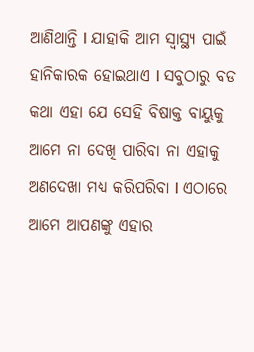ଆଣିଥାନ୍ତି l ଯାହାକି ଆମ ସ୍ୱାସ୍ଥ୍ୟ ପାଇଁ ହାନିକାରକ ହୋଇଥାଏ l ସବୁଠାରୁ ବଡ କଥା ଏହା ଯେ ସେହି ବିଷାକ୍ତ ବାୟୁକୁ ଆମେ ନା ଦେଖି ପାରିବା ନା ଏହାକୁ ଅଣଦେଖା ମଧ୍ୟ କରିପରିବା l ଏଠାରେ ଆମେ ଆପଣଙ୍କୁ ଏହାର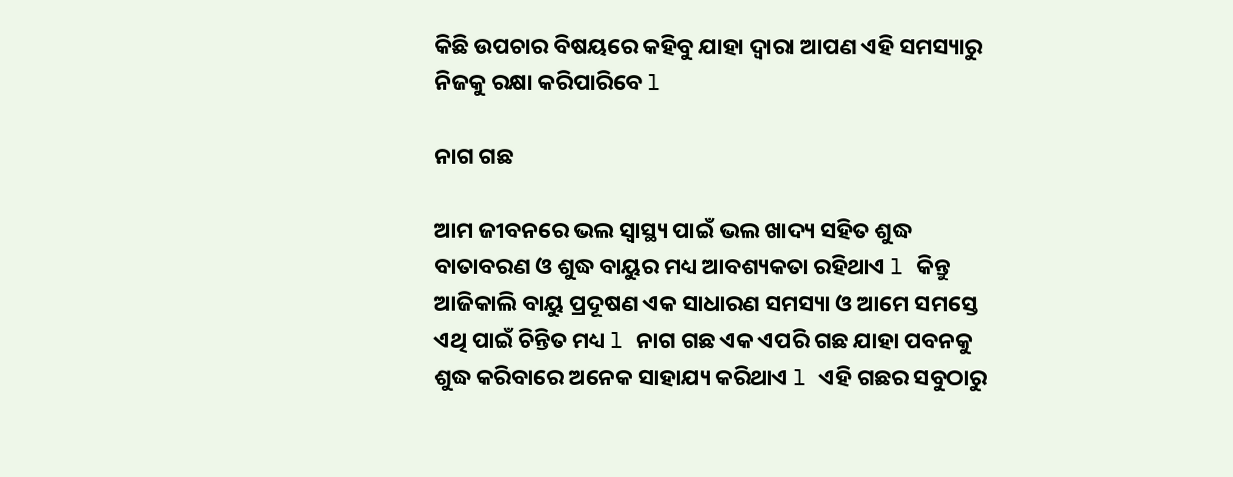କିଛି ଉପଚାର ବିଷୟରେ କହିବୁ ଯାହା ଦ୍ୱାରା ଆପଣ ଏହି ସମସ୍ୟାରୁ ନିଜକୁ ରକ୍ଷା କରିପାରିବେ l

ନାଗ ଗଛ

ଆମ ଜୀବନରେ ଭଲ ସ୍ୱାସ୍ଥ୍ୟ ପାଇଁ ଭଲ ଖାଦ୍ୟ ସହିତ ଶୁଦ୍ଧ ବାତାବରଣ ଓ ଶୁଦ୍ଧ ବାୟୁର ମଧ୍ୟ ଆବଶ୍ୟକତା ରହିଥାଏ l କିନ୍ତୁ ଆଜିକାଲି ବାୟୁ ପ୍ରଦୂଷଣ ଏକ ସାଧାରଣ ସମସ୍ୟା ଓ ଆମେ ସମସ୍ତେ ଏଥି ପାଇଁ ଚିନ୍ତିତ ମଧ୍ୟ l ନାଗ ଗଛ ଏକ ଏପରି ଗଛ ଯାହା ପବନକୁ ଶୁଦ୍ଧ କରିବାରେ ଅନେକ ସାହାଯ୍ୟ କରିଥାଏ l ଏହି ଗଛର ସବୁଠାରୁ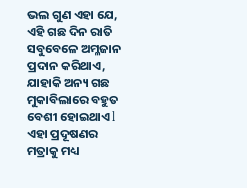ଭଲ ଗୁଣ ଏହା ଯେ, ଏହି ଗଛ ଦିନ ରାତି ସବୁବେଳେ ଅମ୍ଳଜାନ ପ୍ରଦାନ କରିଥାଏ, ଯାହାକି ଅନ୍ୟ ଗଛ ମୁକାବିଲାରେ ବହୁତ ବେଶୀ ହୋଇଥାଏ l ଏହା ପ୍ରଦୂଷଣର ମତ୍ରାକୁ ମଧ୍ୟ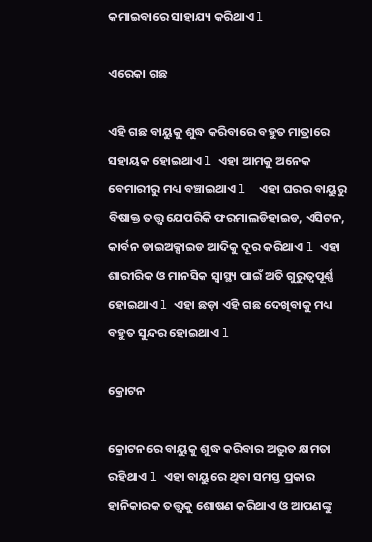କମାଇବାରେ ସାହାଯ୍ୟ କରିଥାଏ l

ଏରେକା ଗଛ

ଏହି ଗଛ ବାୟୁକୁ ଶୁଦ୍ଧ କରିବାରେ ବହୁତ ମାତ୍ରାରେ ସହାୟକ ହୋଇଥାଏ l ଏହା ଆମକୁ ଅନେକ ବେମାରୀରୁ ମଧ୍ୟ ବଞ୍ଚାଇଥାଏ l  ଏହା ଘରର ବାୟୁରୁ ବିଷାକ୍ତ ତତ୍ତ୍ୱ ଯେପରିକି ଫରମାଲଡିହାଇଡ, ଏସିଟନ, କାର୍ବନ ଡାଇଅକ୍ସାଇଡ ଆଦିକୁ ଦୂର କରିଥାଏ l ଏହା ଶାରୀରିକ ଓ ମାନସିକ ସ୍ୱାସ୍ଥ୍ୟ ପାଇଁ ଅତି ଗୁରୁତ୍ୱପୂର୍ଣ୍ଣ ହୋଇଥାଏ l ଏହା ଛଡ଼ା ଏହି ଗଛ ଦେଖିବାକୁ ମଧ୍ୟ ବହୁତ ସୁନ୍ଦର ହୋଇଥାଏ l

କ୍ରୋଟନ

କ୍ରୋଟନରେ ବାୟୁକୁ ଶୁଦ୍ଧ କରିବାର ଅଦ୍ଭୁତ କ୍ଷମତା ରହିଥାଏ l ଏହା ବାୟୁରେ ଥିବା ସମସ୍ତ ପ୍ରକାର ହାନିକାରକ ତତ୍ତ୍ୱକୁ ଶୋଷଣ କରିଥାଏ ଓ ଆପଣଙ୍କୁ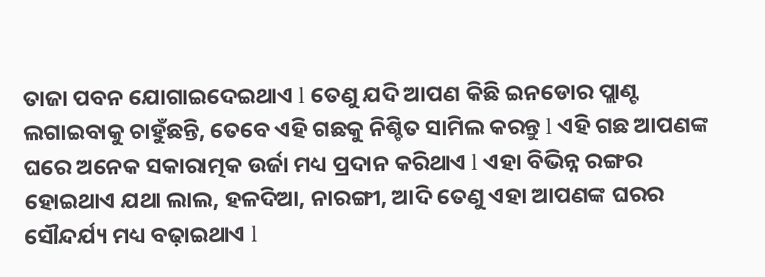ତାଜା ପବନ ଯୋଗାଇଦେଇଥାଏ l ତେଣୁ ଯଦି ଆପଣ କିଛି ଇନଡୋର ପ୍ଲାଣ୍ଟ ଲଗାଇବାକୁ ଚାହୁଁଛନ୍ତି, ତେବେ ଏହି ଗଛକୁ ନିଶ୍ଚିତ ସାମିଲ କରନ୍ତୁ l ଏହି ଗଛ ଆପଣଙ୍କ ଘରେ ଅନେକ ସକାରାତ୍ମକ ଉର୍ଜା ମଧ୍ୟ ପ୍ରଦାନ କରିଥାଏ l ଏହା ବିଭିନ୍ନ ରଙ୍ଗର ହୋଇଥାଏ ଯଥା ଲାଲ, ହଳଦିଆ, ନାରଙ୍ଗୀ, ଆଦି ତେଣୁ ଏହା ଆପଣଙ୍କ ଘରର ସୌନ୍ଦର୍ଯ୍ୟ ମଧ୍ୟ ବଢ଼ାଇଥାଏ l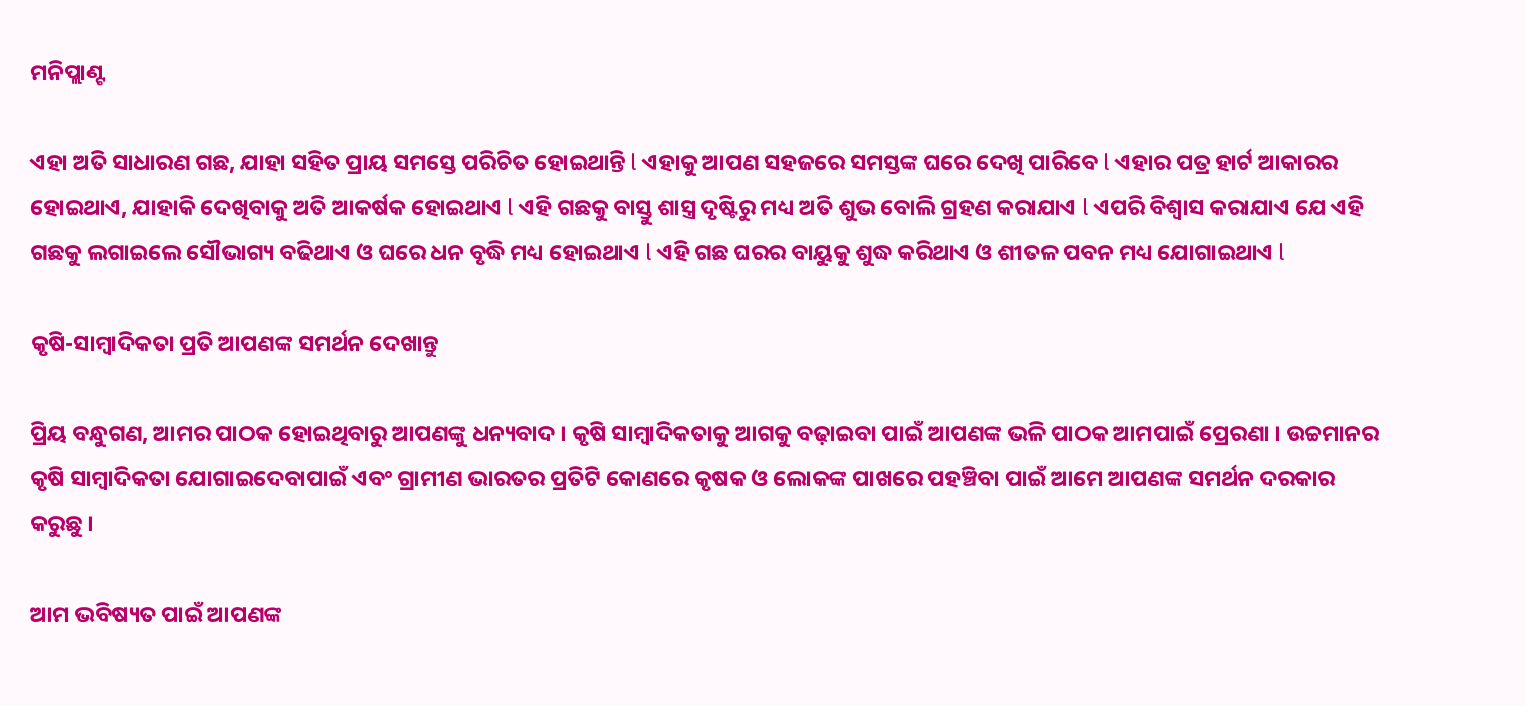ମନିପ୍ଲାଣ୍ଟ

ଏହା ଅତି ସାଧାରଣ ଗଛ, ଯାହା ସହିତ ପ୍ରାୟ ସମସ୍ତେ ପରିଚିତ ହୋଇଥାନ୍ତି l ଏହାକୁ ଆପଣ ସହଜରେ ସମସ୍ତଙ୍କ ଘରେ ଦେଖି ପାରିବେ l ଏହାର ପତ୍ର ହାର୍ଟ ଆକାରର ହୋଇଥାଏ, ଯାହାକି ଦେଖିବାକୁ ଅତି ଆକର୍ଷକ ହୋଇଥାଏ l ଏହି ଗଛକୁ ବାସ୍ତୁ ଶାସ୍ତ୍ର ଦୃଷ୍ଟିରୁ ମଧ୍ୟ ଅତି ଶୁଭ ବୋଲି ଗ୍ରହଣ କରାଯାଏ l ଏପରି ବିଶ୍ୱାସ କରାଯାଏ ଯେ ଏହି ଗଛକୁ ଲଗାଇଲେ ସୌଭାଗ୍ୟ ବଢିଥାଏ ଓ ଘରେ ଧନ ବୃଦ୍ଧି ମଧ୍ୟ ହୋଇଥାଏ l ଏହି ଗଛ ଘରର ବାୟୁକୁ ଶୁଦ୍ଧ କରିଥାଏ ଓ ଶୀତଳ ପବନ ମଧ୍ୟ ଯୋଗାଇଥାଏ l

କୃଷି-ସାମ୍ବାଦିକତା ପ୍ରତି ଆପଣଙ୍କ ସମର୍ଥନ ଦେଖାନ୍ତୁ

ପ୍ରିୟ ବନ୍ଧୁଗଣ, ଆମର ପାଠକ ହୋଇଥିବାରୁ ଆପଣଙ୍କୁ ଧନ୍ୟବାଦ । କୃଷି ସାମ୍ବାଦିକତାକୁ ଆଗକୁ ବଢ଼ାଇବା ପାଇଁ ଆପଣଙ୍କ ଭଳି ପାଠକ ଆମପାଇଁ ପ୍ରେରଣା । ଉଚ୍ଚମାନର କୃଷି ସାମ୍ବାଦିକତା ଯୋଗାଇଦେବାପାଇଁ ଏବଂ ଗ୍ରାମୀଣ ଭାରତର ପ୍ରତିଟି କୋଣରେ କୃଷକ ଓ ଲୋକଙ୍କ ପାଖରେ ପହଞ୍ଚିବା ପାଇଁ ଆମେ ଆପଣଙ୍କ ସମର୍ଥନ ଦରକାର କରୁଛୁ ।

ଆମ ଭବିଷ୍ୟତ ପାଇଁ ଆପଣଙ୍କ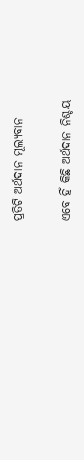ପ୍ରତିଟି ଅର୍ଥଦାନ ମୂଲ୍ୟବାନ

ଏବେ ହିଁ କିଛି ଅର୍ଥଦାନ ନିଶ୍ଚୟ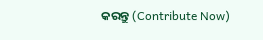କରନ୍ତୁ (Contribute Now)